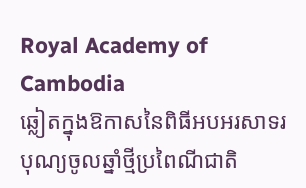Royal Academy of Cambodia
ឆ្លៀតក្នុងឱកាសនៃពិធីអបអរសាទរបុណ្យចូលឆ្នាំថ្មីប្រពៃណីជាតិ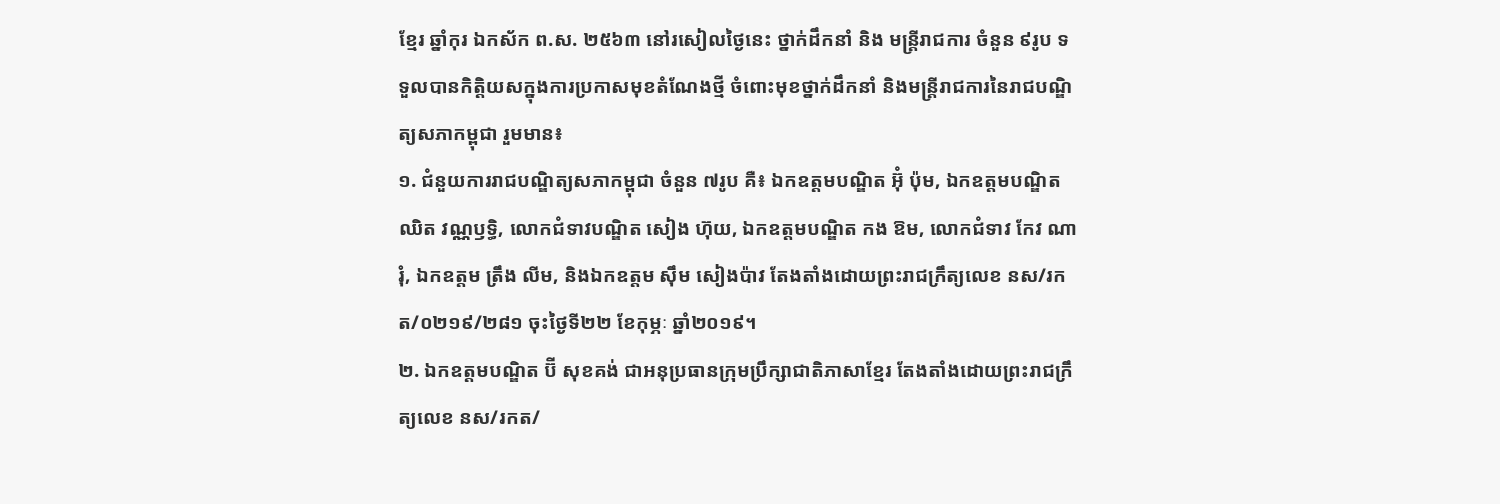ខ្មែរ ឆ្នាំកុរ ឯកស័ក ព.ស. ២៥៦៣ នៅរសៀលថ្ងៃនេះ ថ្នាក់ដឹកនាំ និង មន្ត្រីរាជការ ចំនួន ៩រូប ទទួលបានកិត្តិយសក្នុងការប្រកាសមុខតំណែងថ្មី ចំពោះមុខថ្នាក់ដឹកនាំ និងមន្ត្រីរាជការនៃរាជបណ្ឌិត្យសភាកម្ពុជា រួមមាន៖
១. ជំនួយការរាជបណ្ឌិត្យសភាកម្ពុជា ចំនួន ៧រូប គឺ៖ ឯកឧត្តមបណ្ឌិត អ៊ុំ ប៉ុម, ឯកឧត្តមបណ្ឌិត ឈិត វណ្ណឫទ្ធិ, លោកជំទាវបណ្ឌិត សៀង ហ៊ុយ, ឯកឧត្តមបណ្ឌិត កង ឱម, លោកជំទាវ កែវ ណារុំ, ឯកឧត្តម ត្រឹង លីម, និងឯកឧត្តម ស៊ឹម សៀងប៉ាវ តែងតាំងដោយព្រះរាជក្រឹត្យលេខ នស/រកត/០២១៩/២៨១ ចុះថ្ងៃទី២២ ខែកុម្ភៈ ឆ្នាំ២០១៩។
២. ឯកឧត្តមបណ្ឌិត ប៊ី សុខគង់ ជាអនុប្រធានក្រុមប្រឹក្សាជាតិភាសាខ្មែរ តែងតាំងដោយព្រះរាជក្រឹត្យលេខ នស/រកត/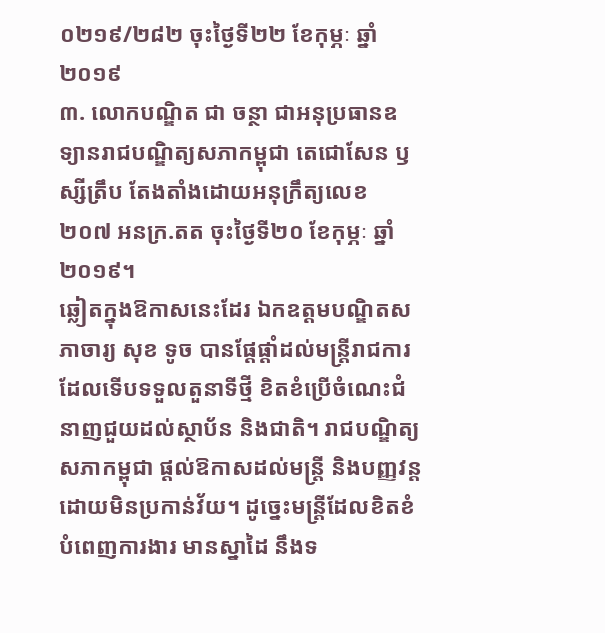០២១៩/២៨២ ចុះថ្ងៃទី២២ ខែកុម្ភៈ ឆ្នាំ២០១៩
៣. លោកបណ្ឌិត ជា ចន្ថា ជាអនុប្រធានឧទ្យានរាជបណ្ឌិត្យសភាកម្ពុជា តេជោសែន ឫស្សីត្រឹប តែងតាំងដោយអនុក្រឹត្យលេខ ២០៧ អនក្រ.តត ចុះថ្ងៃទី២០ ខែកុម្ភៈ ឆ្នាំ២០១៩។
ឆ្លៀតក្នុងឱកាសនេះដែរ ឯកឧត្តមបណ្ឌិតសភាចារ្យ សុខ ទូច បានផ្តែផ្តាំដល់មន្ត្រីរាជការដែលទើបទទួលតួនាទីថ្មី ខិតខំប្រើចំណេះជំនាញជួយដល់ស្ថាប័ន និងជាតិ។ រាជបណ្ឌិត្យសភាកម្ពុជា ផ្តល់ឱកាសដល់មន្ត្រី និងបញ្ញវន្ត ដោយមិនប្រកាន់វ័យ។ ដូច្នេះមន្ត្រីដែលខិតខំបំពេញការងារ មានស្នាដៃ នឹងទ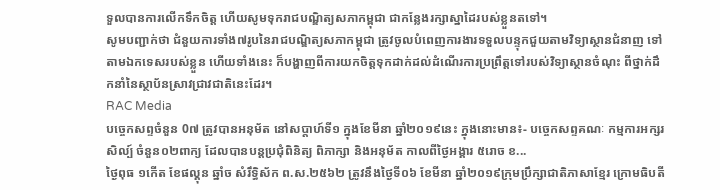ទួលបានការលើកទឹកចិត្ត ហើយសូមទុករាជបណ្ឌិត្យសភាកម្ពុជា ជាកន្លែងរក្សាស្នាដៃរបស់ខ្លួនតទៅ។
សូមបញ្ជាក់ថា ជំនួយការទាំង៧រូបនៃរាជបណ្ឌិត្យសភាកម្ពុជា ត្រូវចូលបំពេញការងារទទួលបន្ទុកជួយតាមវិទ្យាស្ថានជំនាញ ទៅតាមឯកទេសរបស់ខ្លួន ហើយទាំងនេះ ក៏បង្ហាញពីការយកចិត្តទុកដាក់ដល់ដំណើរការប្រព្រឹត្តទៅរបស់វិទ្យាស្ថានចំណុះ ពីថ្នាក់ដឹកនាំនៃស្ថាប័នស្រាវជ្រាវជាតិនេះដែរ។
RAC Media
បច្ចេកសព្ទចំនួន 0៧ ត្រូវបានអនុម័ត នៅសប្តាហ៍ទី១ ក្នុងខែមីនា ឆ្នាំ២០១៩នេះ ក្នុងនោះមាន៖- បច្ចេកសព្ទគណៈ កម្មការអក្សរសិល្ប៍ ចំនួន០២ពាក្យ ដែលបានបន្តប្រជុំពិនិត្យ ពិភាក្សា និងអនុម័ត កាលពីថ្ងៃអង្គារ ៥រោច ខ...
ថ្ងៃពុធ ១កេីត ខែផល្គុន ឆ្នាំច សំរឹទ្ធិស័ក ព.ស.២៥៦២ ត្រូវនឹងថ្ងៃទី០៦ ខែមីនា ឆ្នាំ២០១៩ក្រុមប្រឹក្សាជាតិភាសាខ្មែរ ក្រោមធិបតី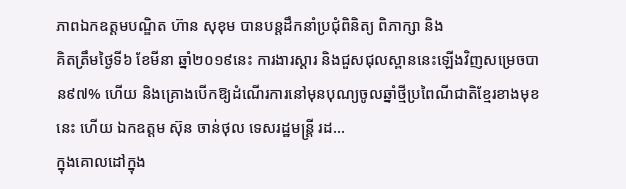ភាពឯកឧត្តមបណ្ឌិត ហ៊ាន សុខុម បានបន្តដឹកនាំប្រជុំពិនិត្យ ពិភាក្សា និង
គិតត្រឹមថ្ងៃទី៦ ខែមីនា ឆ្នាំ២០១៩នេះ ការងារស្តារ និងជួសជុលស្ពាននេះឡើងវិញសម្រេចបាន៩៧% ហើយ និងគ្រោងបើកឱ្យដំណើរការនៅមុនបុណ្យចូលឆ្នាំថ្មីប្រពៃណីជាតិខ្មែរខាងមុខនេះ ហើយ ឯកឧត្តម ស៊ុន ចាន់ថុល ទេសរដ្ឋមន្រ្តី រដ...
ក្នុងគោលដៅក្នុង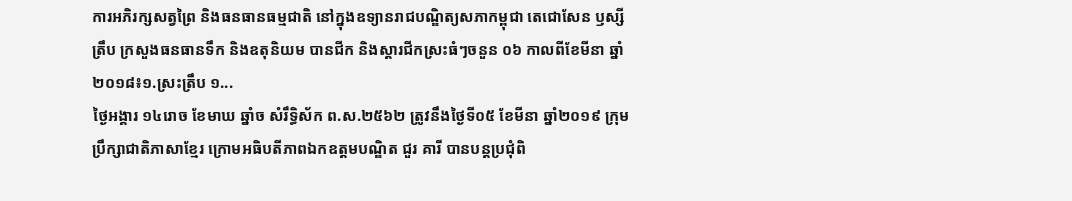ការអភិរក្សសត្វព្រៃ និងធនធានធម្មជាតិ នៅក្នុងឧទ្យានរាជបណ្ឌិត្យសភាកម្ពុជា តេជោសែន ឫស្សីត្រឹប ក្រសួងធនធានទឹក និងឧតុនិយម បានជីក និងស្តារជីកស្រះធំៗចនួន ០៦ កាលពីខែមីនា ឆ្នាំ២០១៨៖១.ស្រះត្រឹប ១...
ថ្ងៃអង្គារ ១៤រោច ខែមាឃ ឆ្នាំច សំរឹទ្ធិស័ក ព.ស.២៥៦២ ត្រូវនឹងថ្ងៃទី០៥ ខែមីនា ឆ្នាំ២០១៩ ក្រុមប្រឹក្សាជាតិភាសាខ្មែរ ក្រោមអធិបតីភាពឯកឧត្តមបណ្ឌិត ជួរ គារី បានបន្តប្រជុំពិ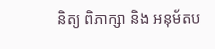និត្យ ពិភាក្សា និង អនុម័តប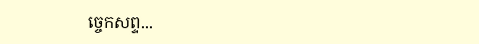ច្ចេកសព្ទ...